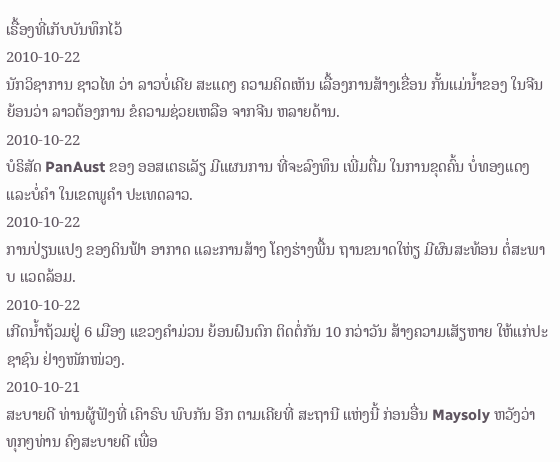ເຣື້ອງທີ່ເກັບບັນທຶກໄວ້
2010-10-22
ນັກວິຊາການ ຊາວໄທ ວ່າ ລາວບໍ່ເຄີຍ ສະແດງ ຄວາມຄິດເຫັນ ເລື້ອງການສ້າງເຂື່ອນ ກັ້ນແມ່ນໍ້າຂອງ ໃນຈີນ ຍ້ອນວ່າ ລາວຕ້ອງການ ຂໍຄວາມຊ່ວຍເຫລືອ ຈາກຈີນ ຫລາຍດ້ານ.
2010-10-22
ບໍຣິສັດ PanAust ຂອງ ອອສເຕຣເລັຽ ມີແຜນການ ທີ່ຈະລົງທຶນ ເພີ່ມຕື່ມ ໃນການຂຸດຄົ້ນ ບໍ່ທອງແດງ ແລະບໍ່ຄໍາ ໃນເຂດພູຄໍາ ປະເທດລາວ.
2010-10-22
ການປ່ຽນແປງ ຂອງດິນຟ້າ ອາກາດ ແລະການສ້າງ ໂຄງຮ່າງພື້ນ ຖານຂນາດໃຫ່ຽ ມີຜົນສະທ້ອນ ຕໍ່ສະພາບ ແວດລ້ອມ.
2010-10-22
ເກີດນໍ້າຖ້ວມຢູ່ 6 ເມືອງ ແຂວງຄໍາມ່ວນ ຍ້ອນຝົນຕົກ ຕິດຕໍ່ກັນ 10 ກວ່າວັນ ສ້າງຄວາມເສັຽຫາຍ ໃຫ້ແກ່ປະຊາຊົນ ຢ່າງໜັກໜ່ວງ.
2010-10-21
ສະບາຍດີ ທ່ານຜູ້ຟັງທີ່ ເຄົາຣົບ ພົບກັນ ອີກ ຕາມເຄີຍທີ່ ສະຖານີ ແຫ່ງນີ້ ກ່ອນອື່ນ Maysoly ຫວັງວ່າ ທຸກໆທ່ານ ຄົງສະບາຍດີ ເພື່ອ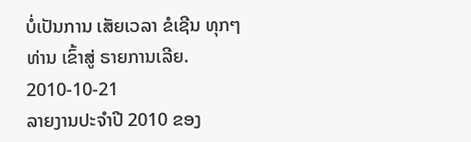ບໍ່ເປັນການ ເສັຍເວລາ ຂໍເຊີນ ທຸກໆທ່ານ ເຂົ້າສູ່ ຣາຍການເລີຍ.
2010-10-21
ລາຍງານປະຈໍາປີ 2010 ຂອງ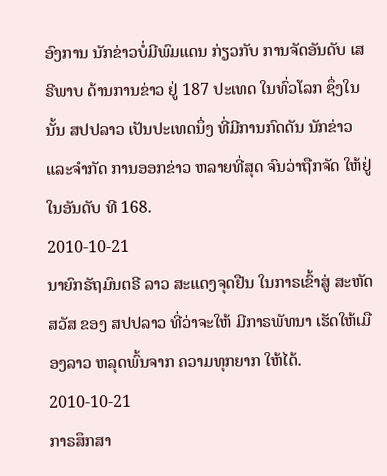ອົງການ ນັກຂ່າວບໍ່ມີພົມແດນ ກ່ຽວກັບ ການຈັດອັນດັບ ເສຣີພາບ ດ້ານການຂ່າວ ຢູ່ 187 ປະເທດ ໃນທົ່ວໂລກ ຊຶ່ງໃນນັ້ນ ສປປລາວ ເປັນປະເທດນຶ່ງ ທີ່ມີການກົດດັນ ນັກຂ່າວ ແລະຈຳກັດ ການອອກຂ່າວ ຫລາຍທີ່ສຸດ ຈົນວ່າຖືກຈັດ ໃຫ້ຢູ່ໃນອັນດັບ ທີ 168.
2010-10-21
ນາຍົກຣັຖມົນຕຣີ ລາວ ສະແດງຈຸດຢືນ ໃນກາຣເຂົ້າສູ່ ສະຫັດສວັສ ຂອງ ສປປລາວ ທີ່ວ່າຈະໃຫ້ ມີກາຣພັທນາ ເຮັດໃຫ້ເມືອງລາວ ຫລຸດພົ້ນຈາກ ຄວາມທຸກຍາກ ໃຫ້ໄດ້.
2010-10-21
ກາຣສຶກສາ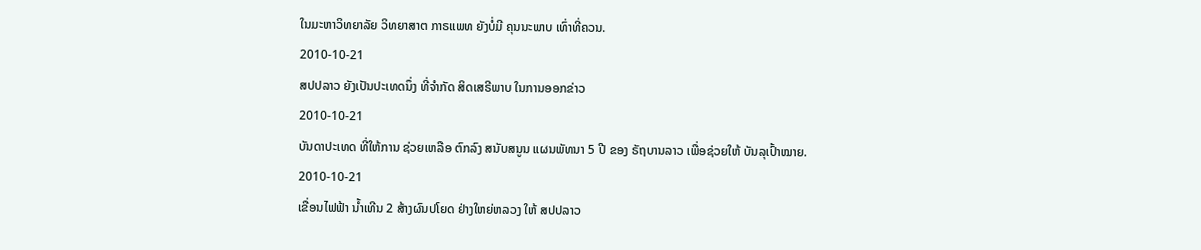ໃນມະຫາວິທຍາລັຍ ວິທຍາສາຕ ກາຣແພທ ຍັງບໍ່ມີ ຄຸນນະພາບ ເທົ່າທີ່ຄວນ.
2010-10-21
ສປປລາວ ຍັງເປັນປະເທດນຶ່ງ ທີ່ຈໍາກັດ ສິດເສຣີພາບ ໃນການອອກຂ່າວ
2010-10-21
ບັນດາປະເທດ ທີ່ໃຫ້ການ ຊ່ວຍເຫລືອ ຕົກລົງ ສນັບສນູນ ແຜນພັທນາ 5 ປີ ຂອງ ຣັຖບານລາວ ເພື່ອຊ່ວຍໃຫ້ ບັນລຸເປົ້າໝາຍ.
2010-10-21
ເຂື່ອນໄຟຟ້າ ນໍ້າເທີນ 2 ສ້າງຜົນປໂຍດ ຢ່າງໃຫຍ່ຫລວງ ໃຫ້ ສປປລາວ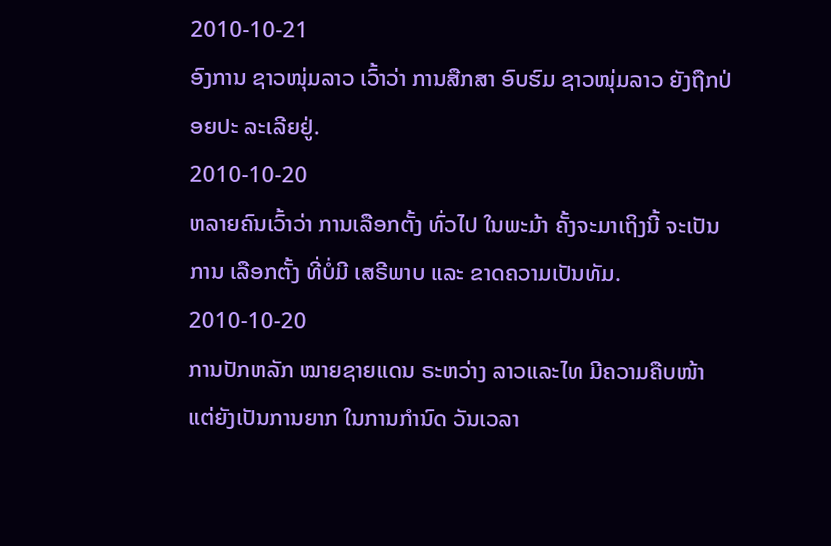2010-10-21
ອົງການ ຊາວໜຸ່ມລາວ ເວົ້າວ່າ ການສືກສາ ອົບຮົມ ຊາວໜຸ່ມລາວ ຍັງຖືກປ່ອຍປະ ລະເລີຍຢູ່.
2010-10-20
ຫລາຍຄົນເວົ້າວ່າ ການເລືອກຕັ້ງ ທົ່ວໄປ ໃນພະມ້າ ຄັ້ງຈະມາເຖິງນີ້ ຈະເປັນການ ເລືອກຕັ້ງ ທີ່ບໍ່ມີ ເສຣີພາບ ແລະ ຂາດຄວາມເປັນທັມ.
2010-10-20
ການປັກຫລັກ ໝາຍຊາຍແດນ ຣະຫວ່າງ ລາວແລະໄທ ມີຄວາມຄືບໜ້າ ແຕ່ຍັງເປັນການຍາກ ໃນການກໍານົດ ວັນເວລາ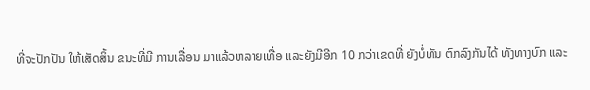ທີ່ຈະປັກປັນ ໃຫ້ເສັດສິ້ນ ຂນະທີ່ມີ ການເລື່ອນ ມາແລ້ວຫລາຍເທື່ອ ແລະຍັງມີອີກ 10 ກວ່າເຂດທີ່ ຍັງບໍ່ທັນ ຕົກລົງກັນໄດ້ ທັງທາງບົກ ແລະ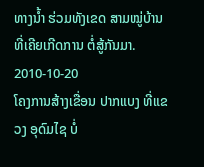ທາງນໍ້າ ຮ່ວມທັງເຂດ ສາມໝູ່ບ້ານ ທີ່ເຄີຍເກີດການ ຕໍ່ສູ້ກັນມາ.
2010-10-20
ໂຄງການສ້າງເຂື່ອນ ປາກແບງ ທີ່ແຂວງ ອຸດົມໄຊ ບໍ່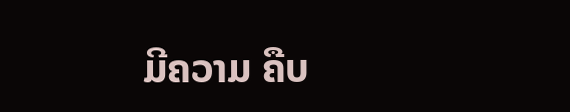ມີຄວາມ ຄືບ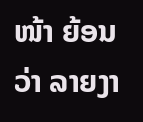ໜ້າ ຍ້ອນວ່າ ລາຍງາ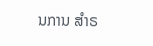ນການ ສໍາຣ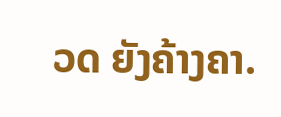ວດ ຍັງຄ້າງຄາ.